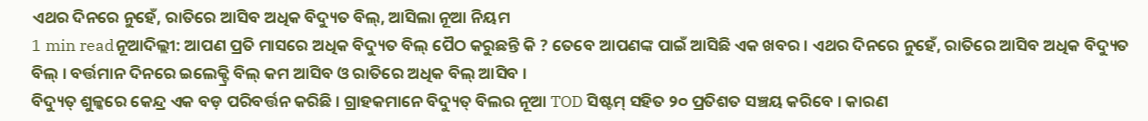ଏଥର ଦିନରେ ନୁହେଁ, ରାତିରେ ଆସିବ ଅଧିକ ବିଦ୍ୟୁତ ବିଲ୍, ଆସିଲା ନୂଆ ନିୟମ
1 min readନୂଆଦିଲ୍ଲୀ: ଆପଣ ପ୍ରତି ମାସରେ ଅଧିକ ବିଦ୍ୟୁତ ବିଲ୍ ପୈଠ କରୁଛନ୍ତି କି ? ତେବେ ଆପଣଙ୍କ ପାଇଁ ଆସିଛି ଏକ ଖବର । ଏଥର ଦିନରେ ନୁହେଁ, ରାତିରେ ଆସିବ ଅଧିକ ବିଦ୍ୟୁତ ବିଲ୍ । ବର୍ତ୍ତମାନ ଦିନରେ ଇଲେକ୍ଟ୍ରି ବିଲ୍ କମ ଆସିବ ଓ ରାତିରେ ଅଧିକ ବିଲ୍ ଆସିବ ।
ବିଦ୍ୟୁତ୍ ଶୁଳ୍କରେ କେନ୍ଦ୍ର ଏକ ବଡ଼ ପରିବର୍ତ୍ତନ କରିଛି । ଗ୍ରାହକମାନେ ବିଦ୍ୟୁତ୍ ବିଲର ନୂଆ TOD ସିଷ୍ଟମ୍ ସହିତ ୨୦ ପ୍ରତିଶତ ସଞ୍ଚୟ କରିବେ । କାରଣ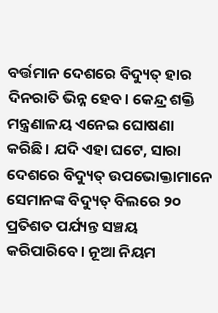ବର୍ତ୍ତମାନ ଦେଶରେ ବିଦ୍ୟୁତ୍ ହାର ଦିନରାତି ଭିନ୍ନ ହେବ। କେନ୍ଦ୍ର ଶକ୍ତି ମନ୍ତ୍ରଣାଳୟ ଏନେଇ ଘୋଷଣା କରିଛି। ଯଦି ଏହା ଘଟେ, ସାରା ଦେଶରେ ବିଦ୍ୟୁତ୍ ଉପଭୋକ୍ତାମାନେ ସେମାନଙ୍କ ବିଦ୍ୟୁତ୍ ବିଲରେ ୨୦ ପ୍ରତିଶତ ପର୍ଯ୍ୟନ୍ତ ସଞ୍ଚୟ କରିପାରିବେ। ନୂଆ ନିୟମ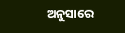ଅନୁସାରେ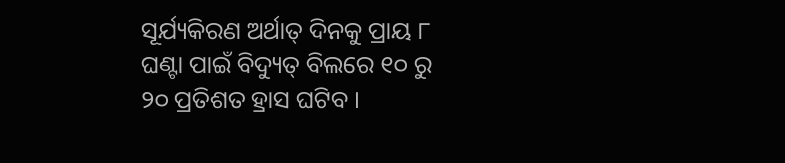ସୂର୍ଯ୍ୟକିରଣ ଅର୍ଥାତ୍ ଦିନକୁ ପ୍ରାୟ ୮ ଘଣ୍ଟା ପାଇଁ ବିଦ୍ୟୁତ୍ ବିଲରେ ୧୦ ରୁ ୨୦ ପ୍ରତିଶତ ହ୍ରାସ ଘଟିବ ।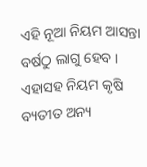ଏହି ନୂଆ ନିୟମ ଆସନ୍ତା ବର୍ଷଠୁ ଲାଗୁ ହେବ । ଏହାସହ ନିୟମ କୃଷି ବ୍ୟତୀତ ଅନ୍ୟ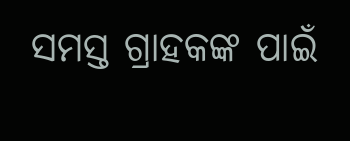ସମସ୍ତ ଗ୍ରାହକଙ୍କ ପାଇଁ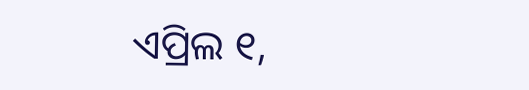ଏପ୍ରିଲ ୧,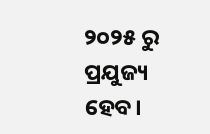୨୦୨୫ ରୁ ପ୍ରଯୁଜ୍ୟ ହେବ।